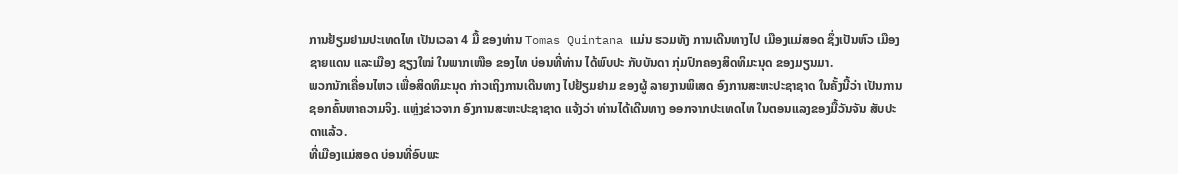ການຢ້ຽມຢາມປະເທດໄທ ເປັນເວລາ 4 ມື້ ຂອງທ່ານ Tomas Quintana ແມ່ນ ຮວມທັງ ການເດີນທາງໄປ ເມືອງແມ່ສອດ ຊຶ່ງເປັນຫົວ ເມືອງຊາຍແດນ ແລະເມືອງ ຊຽງໃໝ່ ໃນພາກເໜືອ ຂອງໄທ ບ່ອນທີ່ທ່ານ ໄດ້ພົບປະ ກັບບັນດາ ກຸ່ມປົກຄອງສິດທິມະນຸດ ຂອງມຽນມາ.
ພວກນັກເຄື່ອນໄຫວ ເພື່ອສິດທິມະນຸດ ກ່າວເຖິງການເດີນທາງ ໄປຢ້ຽມຢາມ ຂອງຜູ້ ລາຍງານພິເສດ ອົງການສະຫະປະຊາຊາດ ໃນຄັ້ງນີ້ວ່າ ເປັນການຊອກຄົ້ນຫາຄວາມຈິງ. ແຫຼ່ງຂ່າວຈາກ ອົງການສະຫະປະຊາຊາດ ແຈ້ງວ່າ ທ່ານໄດ້ເດີນທາງ ອອກຈາກປະເທດໄທ ໃນຕອນແລງຂອງມື້ວັນຈັນ ສັບປະດາແລ້ວ.
ທີ່ເມືອງແມ່ສອດ ບ່ອນທີ່ອົບພະ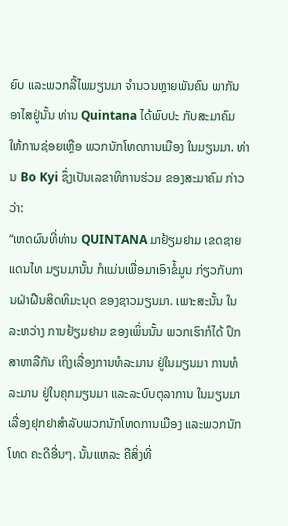ຍົບ ແລະພວກລີ້ໄພມຽນມາ ຈຳນວນຫຼາຍພັນຄົນ ພາກັນອາໄສຢູ່ນັ້ນ ທ່ານ Quintana ໄດ້ພົບປະ ກັບສະມາຄົມ ໃຫ້ການຊ່ອຍເຫຼືອ ພວກນັກໂທດການເມືອງ ໃນມຽນມາ. ທ່ານ Bo Kyi ຊຶ່ງເປັນເລຂາທິການຮ່ວມ ຂອງສະມາຄົມ ກ່າວວ່າ:
“ເຫດຜົນທີ່ທ່ານ QUINTANA ມາຢ້ຽມຢາມ ເຂດຊາຍແດນໄທ ມຽນມານັ້ນ ກໍແມ່ນເພື່ອມາເອົາຂໍ້ມູນ ກ່ຽວກັບການຝ່າຝືນສິດທິມະນຸດ ຂອງຊາວມຽນມາ. ເພາະສະນັ້ນ ໃນລະຫວ່າງ ການຢ້ຽມຢາມ ຂອງເພິ່ນນັ້ນ ພວກເຮົາກໍໄດ້ ປຶກສາຫາລືກັນ ເຖິງເລື່ອງການທໍລະມານ ຢູ່ໃນມຽນມາ ການທໍລະມານ ຢູ່ໃນຄຸກມຽນມາ ແລະລະບົບຕຸລາການ ໃນມຽນມາ ເລື່ອງຢຸກຢາສຳລັບພວກນັກໂທດການເມືອງ ແລະພວກນັກໂທດ ຄະດີອື່ນໆ. ນັ້ນແຫລະ ຄືສິ່ງທີ່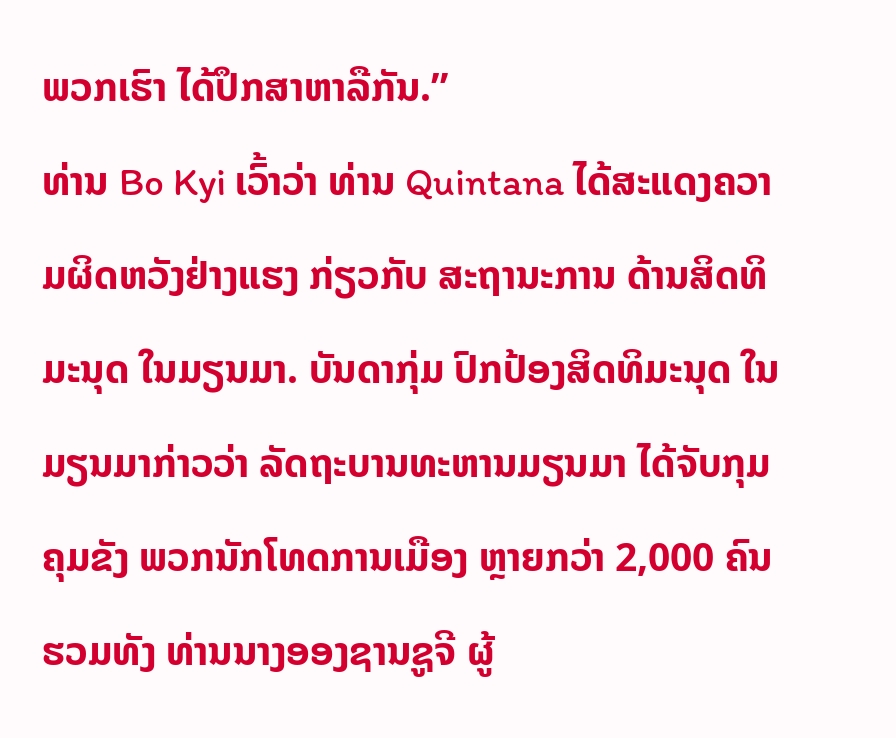ພວກເຮົາ ໄດ້ປຶກສາຫາລືກັນ.”
ທ່ານ Bo Kyi ເວົ້າວ່າ ທ່ານ Quintana ໄດ້ສະແດງຄວາມຜິດຫວັງຢ່າງແຮງ ກ່ຽວກັບ ສະຖານະການ ດ້ານສິດທິມະນຸດ ໃນມຽນມາ. ບັນດາກຸ່ມ ປົກປ້ອງສິດທິມະນຸດ ໃນມຽນມາກ່າວວ່າ ລັດຖະບານທະຫານມຽນມາ ໄດ້ຈັບກຸມຄຸມຂັງ ພວກນັກໂທດການເມືອງ ຫຼາຍກວ່າ 2,000 ຄົນ ຮວມທັງ ທ່ານນາງອອງຊານຊູຈີ ຜູ້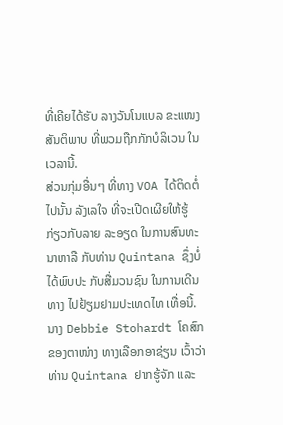ທີ່ເຄີຍໄດ້ຮັບ ລາງວັນໂນແບລ ຂະແໜງສັນຕິພາບ ທີ່ພວມຖືກກັກບໍລິເວນ ໃນເວລານີ້.
ສ່ວນກຸ່ມອື່ນໆ ທີ່ທາງ VOA ໄດ້ຕິດຕໍ່ໄປນັ້ນ ລັງເລໃຈ ທີ່ຈະເປີດເຜີຍໃຫ້ຮູ້ ກ່ຽວກັບລາຍ ລະອຽດ ໃນການສົນທະນາຫາລື ກັບທ່ານ Quintana ຊຶ່ງບໍ່ໄດ້ພົບປະ ກັບສື່ມວນຊົນ ໃນການເດີນທາງ ໄປຢ້ຽມຢາມປະເທດໄທ ເທື່ອນີ້.
ນາງ Debbie Stohardt ໂຄສົກຂອງຕາໜ່າງ ທາງເລືອກອາຊ່ຽນ ເວົ້າວ່າ ທ່ານ Quintana ຢາກຮູ້ຈັກ ແລະ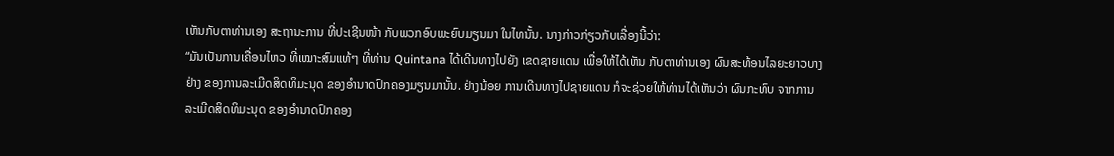ເຫັນກັບຕາທ່ານເອງ ສະຖານະການ ທີ່ປະເຊີນໜ້າ ກັບພວກອົບພະຍົບມຽນມາ ໃນໄທນັ້ນ. ນາງກ່າວກ່ຽວກັບເລື່ອງນີ້ວ່າ:
“ມັນເປັນການເຄື່ອນໄຫວ ທີ່ເໝາະສົມແທ້ໆ ທີ່ທ່ານ Quintana ໄດ້ເດີນທາງໄປຍັງ ເຂດຊາຍແດນ ເພື່ອໃຫ້ໄດ້ເຫັນ ກັບຕາທ່ານເອງ ຜົນສະທ້ອນໄລຍະຍາວບາງຢ່າງ ຂອງການລະເມີດສິດທິມະນຸດ ຂອງອຳນາດປົກຄອງມຽນມານັ້ນ. ຢ່າງນ້ອຍ ການເດີນທາງໄປຊາຍແດນ ກໍຈະຊ່ວຍໃຫ້ທ່ານໄດ້ເຫັນວ່າ ຜົນກະທົບ ຈາກການລະເມີດສິດທິມະນຸດ ຂອງອໍານາດປົກຄອງ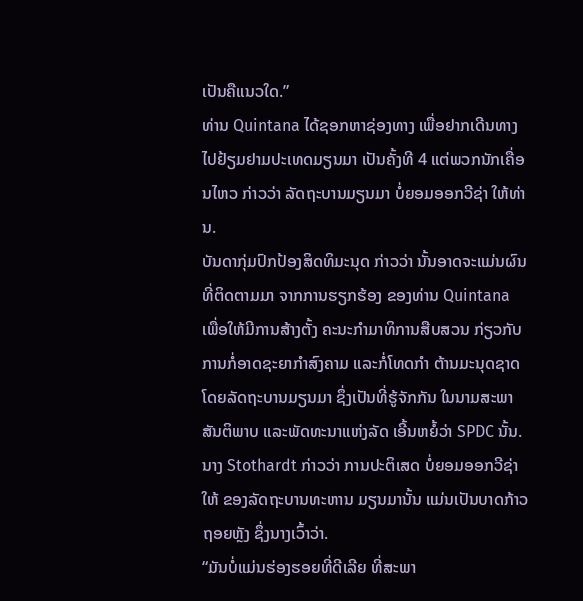ເປັນຄືແນວໃດ.”
ທ່ານ Quintana ໄດ້ຊອກຫາຊ່ອງທາງ ເພື່ອຢາກເດີນທາງ ໄປຢ້ຽມຢາມປະເທດມຽນມາ ເປັນຄັ້ງທີ 4 ແຕ່ພວກນັກເຄື່ອນໄຫວ ກ່າວວ່າ ລັດຖະບານມຽນມາ ບໍ່ຍອມອອກວີຊ່າ ໃຫ້ທ່ານ.
ບັນດາກຸ່ມປົກປ້ອງສິດທິມະນຸດ ກ່າວວ່າ ນັ້ນອາດຈະແມ່ນຜົນທີ່ຕິດຕາມມາ ຈາກການຮຽກຮ້ອງ ຂອງທ່ານ Quintana ເພື່ອໃຫ້ມີການສ້າງຕັ້ງ ຄະນະກຳມາທິການສືບສວນ ກ່ຽວກັບການກໍ່ອາດຊະຍາກຳສົງຄາມ ແລະກໍ່ໂທດກຳ ຕ້ານມະນຸດຊາດ ໂດຍລັດຖະບານມຽນມາ ຊຶ່ງເປັນທີ່ຮູ້ຈັກກັນ ໃນນາມສະພາສັນຕິພາບ ແລະພັດທະນາແຫ່ງລັດ ເອີ້ນຫຍໍ້ວ່າ SPDC ນັ້ນ.
ນາງ Stothardt ກ່າວວ່າ ການປະຕິເສດ ບໍ່ຍອມອອກວີຊ່າໃຫ້ ຂອງລັດຖະບານທະຫານ ມຽນມານັ້ນ ແມ່ນເປັນບາດກ້າວຖອຍຫຼັງ ຊຶ່ງນາງເວົ້າວ່າ.
“ມັນບໍ່ແມ່ນຮ່ອງຮອຍທີ່ດີເລີຍ ທີ່ສະພາ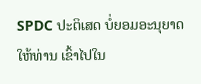SPDC ປະຕິເສດ ບໍ່ຍອມອະນຸຍາດໃຫ້ທ່ານ ເຂົ້າໄປໃນ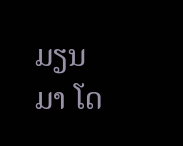ມຽນມາ ໂດ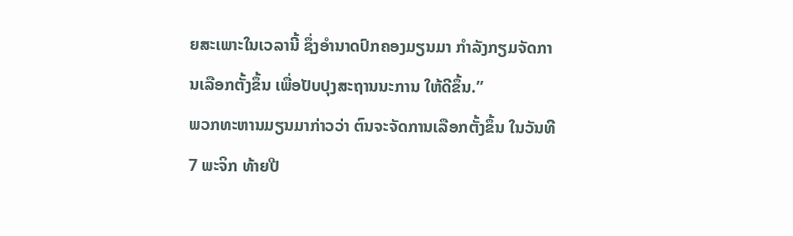ຍສະເພາະໃນເວລານີ້ ຊຶ່ງອໍານາດປົກຄອງມຽນມາ ກໍາລັງກຽມຈັດການເລືອກຕັ້ງຂຶ້ນ ເພື່ອປັບປຸງສະຖານນະການ ໃຫ້ດີຂຶ້ນ.”
ພວກທະຫານມຽນມາກ່າວວ່າ ຕົນຈະຈັດການເລືອກຕັ້ງຂຶ້ນ ໃນວັນທີ 7 ພະຈິກ ທ້າຍປີ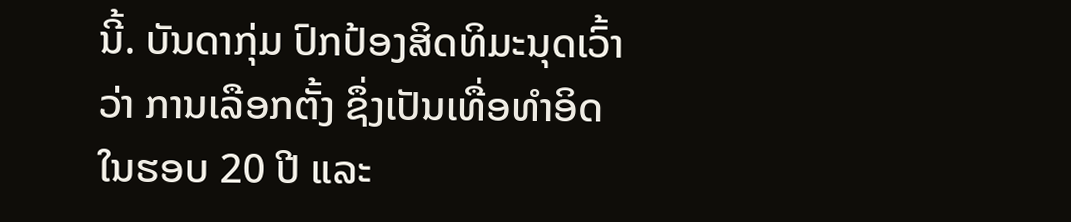ນີ້. ບັນດາກຸ່ມ ປົກປ້ອງສິດທິມະນຸດເວົ້າວ່າ ການເລືອກຕັ້ງ ຊຶ່ງເປັນເທື່ອທຳອິດ ໃນຮອບ 20 ປີ ແລະ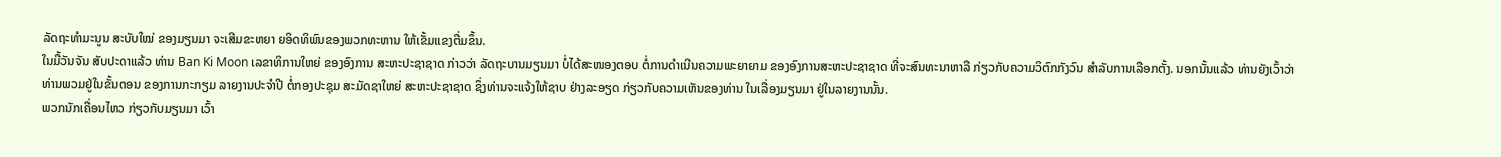ລັດຖະທຳມະນູນ ສະບັບໃໝ່ ຂອງມຽນມາ ຈະເສີມຂະຫຍາ ຍອິດທິພົນຂອງພວກທະຫານ ໃຫ້ເຂັ້ມແຂງຕື່ມຂຶ້ນ.
ໃນມື້ວັນຈັນ ສັບປະດາແລ້ວ ທ່ານ Ban Ki Moon ເລຂາທິການໃຫຍ່ ຂອງອົງການ ສະຫະປະຊາຊາດ ກ່າວວ່າ ລັດຖະບານມຽນມາ ບໍ່ໄດ້ສະໜອງຕອບ ຕໍ່ການດຳເນີນຄວາມພະຍາຍາມ ຂອງອົງການສະຫະປະຊາຊາດ ທີ່ຈະສົນທະນາຫາລື ກ່ຽວກັບຄວາມວິຕົກກັງວົນ ສຳລັບການເລືອກຕັ້ງ. ນອກນັ້ນແລ້ວ ທ່ານຍັງເວົ້າວ່າ ທ່ານພວມຢູ່ໃນຂັ້ນຕອນ ຂອງການກະກຽມ ລາຍງານປະຈຳປີ ຕໍ່ກອງປະຊຸມ ສະມັດຊາໃຫຍ່ ສະຫະປະຊາຊາດ ຊຶ່ງທ່ານຈະແຈ້ງໃຫ້ຊາບ ຢ່າງລະອຽດ ກ່ຽວກັບຄວາມເຫັນຂອງທ່ານ ໃນເລື່ອງມຽນມາ ຢູ່ໃນລາຍງານນັ້ນ.
ພວກນັກເຄື່ອນໄຫວ ກ່ຽວກັບມຽນມາ ເວົ້າ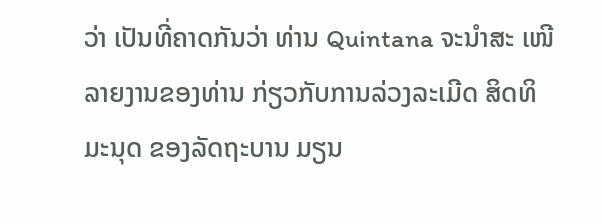ວ່າ ເປັນທີ່ຄາດກັນວ່າ ທ່ານ Quintana ຈະນຳສະ ເໜີລາຍງານຂອງທ່ານ ກ່ຽວກັບການລ່ວງລະເມີດ ສິດທິມະນຸດ ຂອງລັດຖະບານ ມຽນ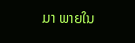ມາ ພາຍໃນ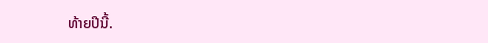ທ້າຍປີນີ້.